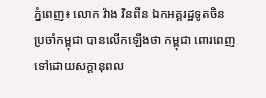ភ្នំពេញ៖ លោក វ៉ាង វិនពីន ឯកអគ្គរដ្ឋទូតចិន ប្រចាំកម្ពុជា បានលើកឡើងថា កម្ពុជា ពោរពេញទៅដោយសក្ដានុពល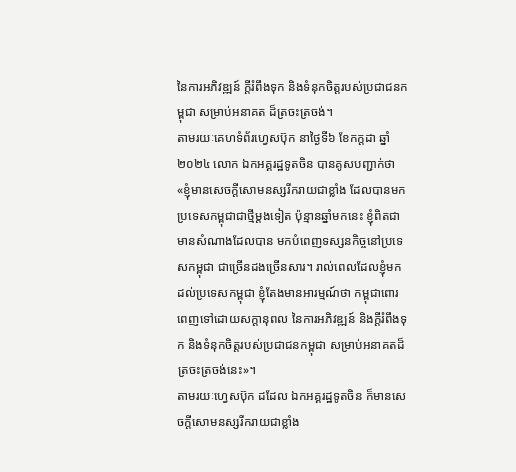នៃការអភិវឌ្ឍន៍ ក្តីរំពឹងទុក និងទំនុកចិត្តរបស់ប្រជាជនកម្ពុជា សម្រាប់អនាគត ដ៏ត្រចះត្រចង់។
តាមរយៈគេហទំព័រហ្វេសប៊ុក នាថ្ងៃទី៦ ខែកក្ដដា ឆ្នាំ២០២៤ លោក ឯកអគ្គរដ្ឋទូតចិន បានគូសបញ្ជាក់ថា «ខ្ញុំមានសេចក្តីសោមនស្សរីករាយជាខ្លាំង ដែលបានមកប្រទេសកម្ពុជាជាថ្មីម្តងទៀត ប៉ុន្មានឆ្នាំមកនេះ ខ្ញុំពិតជាមានសំណាងដែលបាន មកបំពេញទស្សនកិច្ចនៅប្រទេសកម្ពុជា ជាច្រើនដងច្រើនសារ។ រាល់ពេលដែលខ្ញុំមកដល់ប្រទេសកម្ពុជា ខ្ញុំតែងមានអារម្មណ៍ថា កម្ពុជាពោរពេញទៅដោយសក្ដានុពល នៃការអភិវឌ្ឍន៍ និងក្តីរំពឹងទុក និងទំនុកចិត្តរបស់ប្រជាជនកម្ពុជា សម្រាប់អនាគតដ៏ត្រចះត្រចង់នេះ»។
តាមរយៈហ្វេសប៊ុក ដដែល ឯកអគ្គរដ្ឋទូតចិន ក៏មានសេចក្តីសោមនស្សរីករាយជាខ្លាំង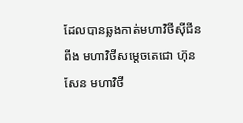ដែលបានឆ្លងកាត់មហាវិថីស៊ីជីនពីង មហាវិថីសម្ដេចតេជោ ហ៊ុន សែន មហាវិថី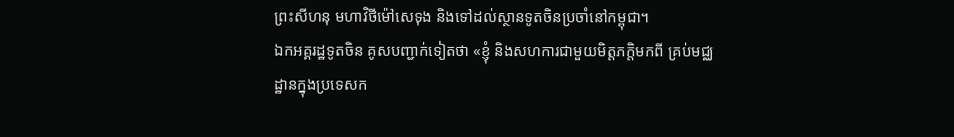ព្រះសីហនុ មហាវិថីម៉ៅសេទុង និងទៅដល់ស្ថានទូតចិនប្រចាំនៅកម្ពុជា។
ឯកអគ្គរដ្ឋទូតចិន គូសបញ្ជាក់ទៀតថា «ខ្ញុំ និងសហការជាមួយមិត្តភក្តិមកពី គ្រប់មជ្ឈដ្ឋានក្នុងប្រទេសក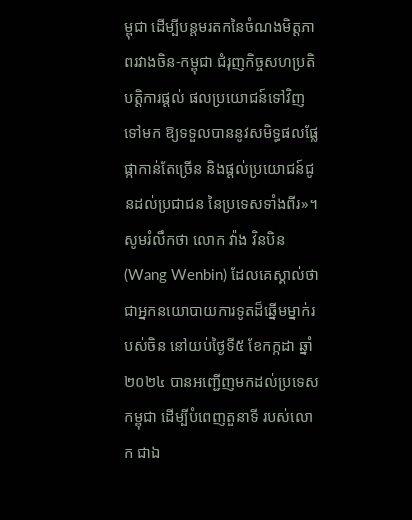ម្ពុជា ដើម្បីបន្តមរតកនៃចំណងមិត្តភាពរវាងចិន-កម្ពុជា ជំរុញកិច្ចសហប្រតិបត្តិការផ្ដល់ ផលប្រយោជន៍ទៅវិញទៅមក ឱ្យទទួលបាននូវសមិទ្ធផលផ្លែផ្កាកាន់តែច្រើន និងផ្តល់ប្រយោជន៍ជូនដល់ប្រជាជន នៃប្រទេសទាំងពីរ»។
សូមរំលឹកថា លោក វ៉ាង វិនបិន (Wang Wenbin) ដែលគេស្គាល់ថា ជាអ្នកនយោបាយការទូតដ៏ឆ្នើមម្នាក់របស់ចិន នៅយប់ថ្ងៃទី៥ ខែកក្កដា ឆ្នាំ២០២៤ បានអញ្ជើញមកដល់ប្រទេសកម្ពុជា ដើម្បីបំពេញតួនាទី របស់លោក ជាឯ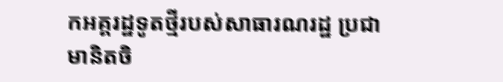កអគ្គរដ្ឋទូតថ្មីរបស់សាធារណរដ្ឋ ប្រជាមានិតចិ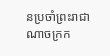នប្រចាំព្រះរាជាណាចក្រក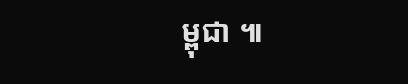ម្ពុជា ៕